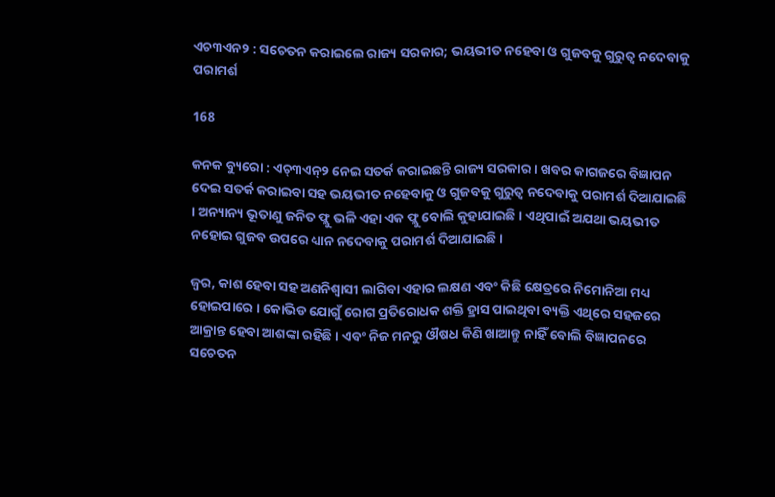ଏଚ୩ଏନ୨ : ସଚେତନ କରାଇଲେ ରାଜ୍ୟ ସରକାର; ଭୟଭୀତ ନହେବା ଓ ଗୁଜବକୁ ଗୁରୁତ୍ୱ ନଦେବାକୁ ପରାମର୍ଶ

168

କନକ ବ୍ୟୁରୋ : ଏଚ୍୩ଏନ୍୨ ନେଇ ସତର୍କ କରାଇଛନ୍ତି ରାଜ୍ୟ ସରକାର । ଖବର କାଗଜରେ ବିଜ୍ଞାପନ ଦେଇ ସତର୍କ କରାଇବା ସହ ଭୟଭୀତ ନହେବାକୁ ଓ ଗୁଜବକୁ ଗୁରୁତ୍ୱ ନଦେବାକୁ ପରାମର୍ଶ ଦିଆଯାଇଛି । ଅନ୍ୟାନ୍ୟ ଭୂତାଣୁ ଜନିତ ଫ୍ଲୁ ଭଳି ଏହା ଏକ ଫ୍ଲୁ ବୋଲି କୁହାଯାଇଛି । ଏଥିପାଇଁ ଅଯଥା ଭୟଭୀତ ନହୋଇ ଗୁଜବ ଉପରେ ଧ୍ୟାନ ନଦେବାକୁ ପରାମର୍ଶ ଦିଆଯାଇଛି ।

ଜ୍ୱର, କାଶ ହେବା ସହ ଅଣନିଶ୍ୱାସୀ ଲାଗିବା ଏହାର ଲକ୍ଷଣ ଏବଂ କିଛି କ୍ଷେତ୍ରରେ ନିମୋନିଆ ମଧ୍ୟ ହୋଇପାରେ । କୋଭିଡ ଯୋଗୁଁ ରୋଗ ପ୍ରତିରୋଧକ ଶକ୍ତି ହ୍ରାସ ପାଇଥିବା ବ୍ୟକ୍ତି ଏଥିରେ ସହଜରେ ଆକ୍ରାନ୍ତ ହେବା ଆଶଙ୍କା ରହିଛି । ଏବଂ ନିଜ ମନରୁ ଔଷଧ କିଣି ଖାଆନ୍ତୁ ନାହିଁ ବୋଲି ବିଜ୍ଞାପନରେ ସଚେତନ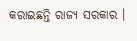କରାଇଛନ୍ତି ରାଜ୍ୟ ସରକାର ।